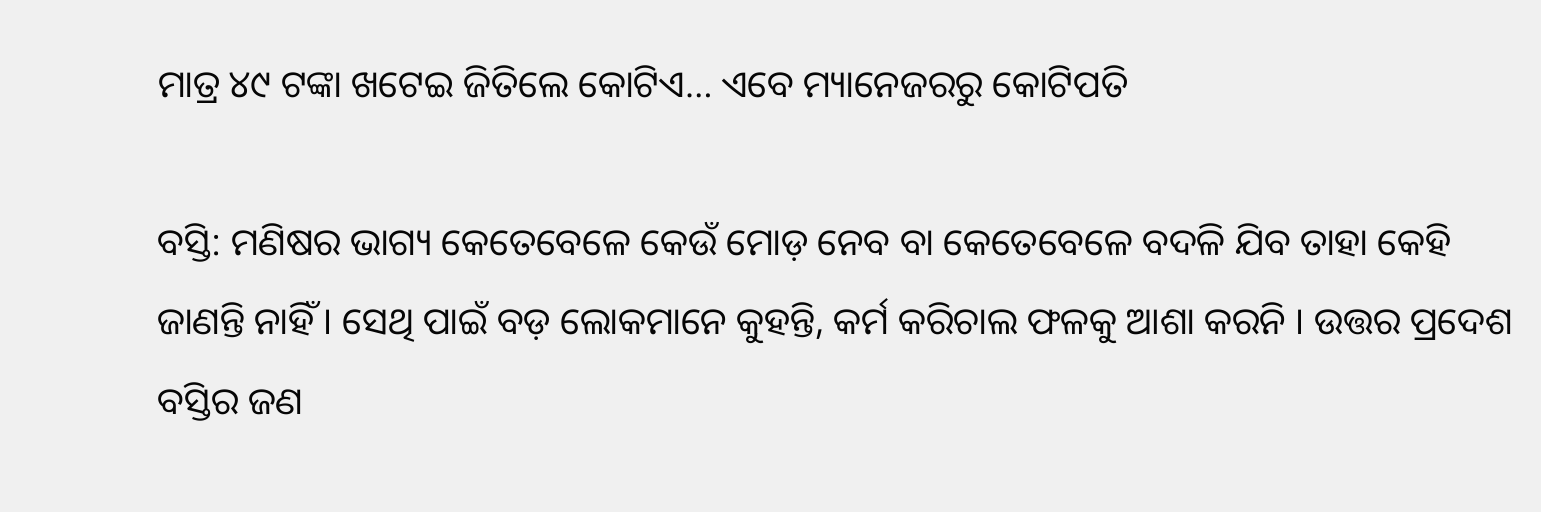ମାତ୍ର ୪୯ ଟଙ୍କା ଖଟେଇ ଜିତିଲେ କୋଟିଏ… ଏବେ ମ୍ୟାନେଜରରୁ କୋଟିପତି

ବସ୍ତି: ମଣିଷର ଭାଗ୍ୟ କେତେବେଳେ କେଉଁ ମୋଡ଼ ନେବ ବା କେତେବେଳେ ବଦଳି ଯିବ ତାହା କେହି ଜାଣନ୍ତି ନାହିଁ । ସେଥି ପାଇଁ ବଡ଼ ଲୋକମାନେ କୁହନ୍ତି, କର୍ମ କରିଚାଲ ଫଳକୁ ଆଶା କରନି । ଉତ୍ତର ପ୍ରଦେଶ ବସ୍ତିର ଜଣ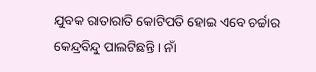ଯୁବକ ରାତାରାତି କୋଟିପତି ହୋଇ ଏବେ ଚର୍ଚ୍ଚାର କେନ୍ଦ୍ରବିନ୍ଦୁ ପାଲଟିଛନ୍ତି । ନାଁ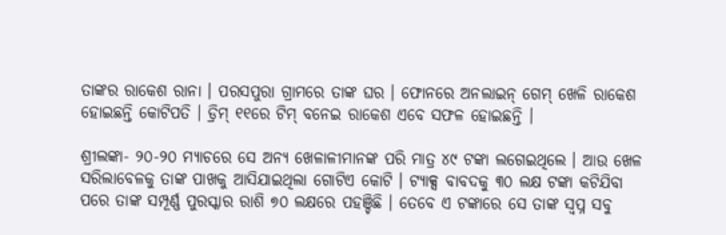ତାଙ୍କର ରାକେଶ ରାନା । ପରସପୁରା ଗ୍ରାମରେ ତାଙ୍କ ଘର । ଫୋନରେ ଅନଲାଇନ୍ ଗେମ୍ ଖେଳି ରାକେଶ ହୋଇଛନ୍ତି କୋଟିପତି । ଡ୍ରିମ୍ ୧୧ରେ ଟିମ୍ ବନେଇ ରାକେଶ ଏବେ ସଫଳ ହୋଇଛନ୍ତି ।

ଶ୍ରୀଲଙ୍କା- ୨୦-୨୦ ମ୍ୟାଚରେ ସେ ଅନ୍ୟ ଖେଳାଳୀମାନଙ୍କ ପରି ମାତ୍ର ୪୯ ଟଙ୍କା ଲଗେଇଥିଲେ । ଆଉ ଖେଳ ସରିଲାବେଳକୁ ତାଙ୍କ ପାଖକୁ ଆସିଯାଇଥିଲା ଗୋଟିଏ କୋଟି । ଟ୍ୟାକ୍ସ ବାବଦକୁ ୩୦ ଲକ୍ଷ ଟଙ୍କା କଟିଯିବା ପରେ ତାଙ୍କ ସମ୍ପୂର୍ଣ୍ଣ ପୁରସ୍କାର ରାଶି ୭୦ ଲକ୍ଷରେ ପହଞ୍ଚିଛି । ତେବେ ଏ ଟଙ୍କାରେ ସେ ତାଙ୍କ ସ୍ୱପ୍ନ ସବୁ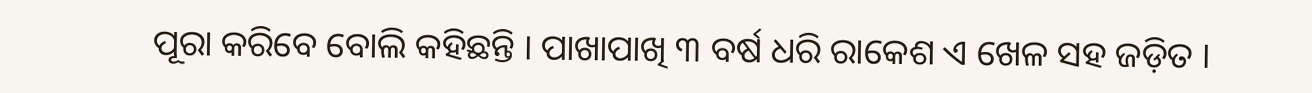ପୂରା କରିବେ ବୋଲି କହିଛନ୍ତି । ପାଖାପାଖି ୩ ବର୍ଷ ଧରି ରାକେଶ ଏ ଖେଳ ସହ ଜଡ଼ିତ ।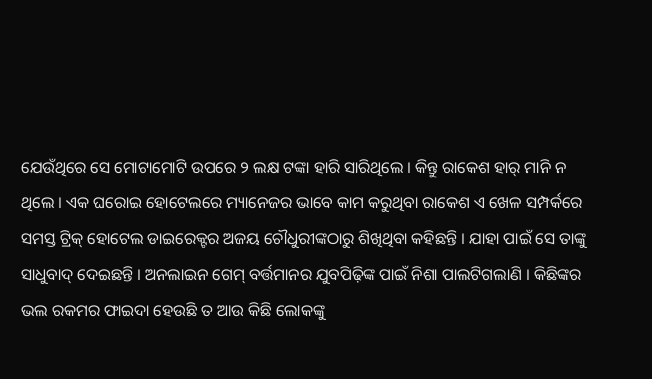ଯେଉଁଥିରେ ସେ ମୋଟାମୋଟି ଉପରେ ୨ ଲକ୍ଷ ଟଙ୍କା ହାରି ସାରିଥିଲେ । କିନ୍ତୁ ରାକେଶ ହାର୍ ମାନି ନ ଥିଲେ । ଏକ ଘରୋଇ ହୋଟେଲରେ ମ୍ୟାନେଜର ଭାବେ କାମ କରୁଥିବା ରାକେଶ ଏ ଖେଳ ସମ୍ପର୍କରେ ସମସ୍ତ ଟ୍ରିକ୍ ହୋଟେଲ ଡାଇରେକ୍ଟର ଅଜୟ ଚୌଧୁରୀଙ୍କଠାରୁ ଶିଖିଥିବା କହିଛନ୍ତି । ଯାହା ପାଇଁ ସେ ତାଙ୍କୁ ସାଧୁବାଦ୍ ଦେଇଛନ୍ତି । ଅନଲାଇନ ଗେମ୍ ବର୍ତ୍ତମାନର ଯୁବପିଢ଼ିଙ୍କ ପାଇଁ ନିଶା ପାଲଟିଗଲାଣି । କିଛିଙ୍କର ଭଲ ରକମର ଫାଇଦା ହେଉଛି ତ ଆଉ କିଛି ଲୋକଙ୍କୁ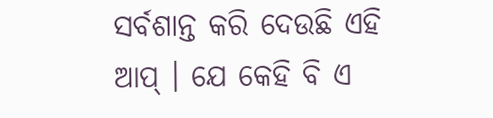ସର୍ବଶାନ୍ତ କରି ଦେଉଛି ଏହି ଆପ୍ । ଯେ କେହି ବି ଏ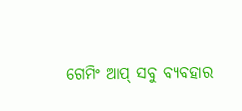ଗେମିଂ ଆପ୍ ସବୁ ବ୍ୟବହାର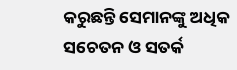କରୁଛନ୍ତି ସେମାନଙ୍କୁ ଅଧିକ ସଚେତନ ଓ ସତର୍କ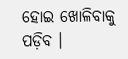ହୋଇ ଖୋଳିବାକୁ ପଡ଼ିବ ।